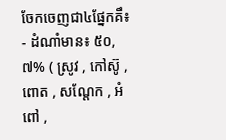ចែកចេញជា៤ផ្នែកគឹ៖
- ដំណាំមាន៖ ៥០,៧% ( សូ្រវ , កៅស៊ូ , ពោត , សណ្តែក , អំពៅ ,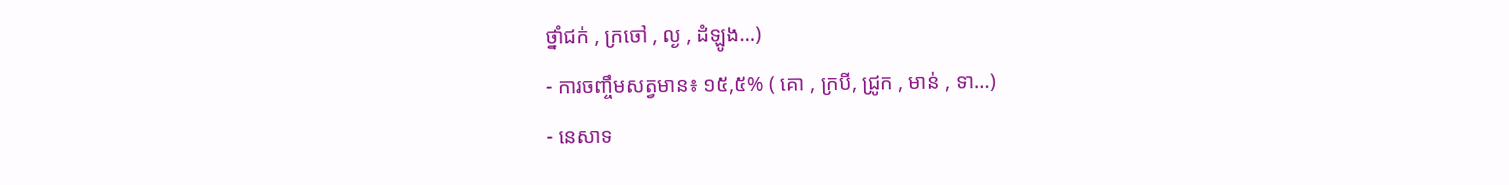ថ្នាំជក់ , ក្រចៅ , ល្ង , ដំឡូង…)
- ការចញ្ចឹមសត្វមាន៖ ១៥,៥% ( គោ , ក្របី, ជ្រូក , មាន់ , ទា…)
- នេសាទ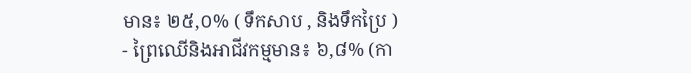មាន៖ ២៥,០% ( ទឹកសាប , និងទឹកប្រៃ )
- ព្រៃឈើនិងអាជីវកម្មមាន៖ ៦,៨% (កា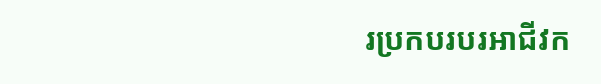រប្រកបរបរអាជីវក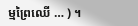ម្មព្រៃឈើ … ) ។